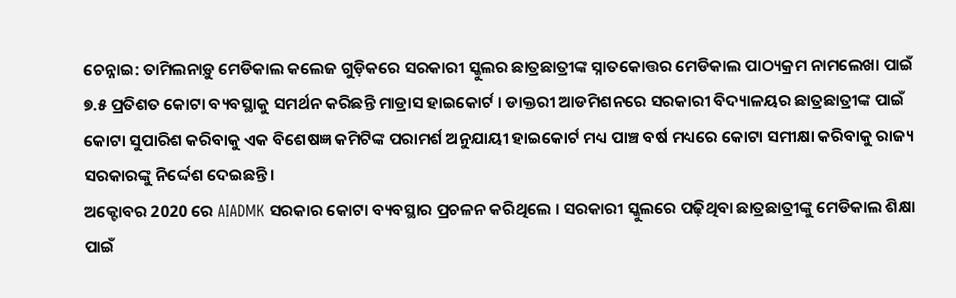ଚେନ୍ନାଇ: ତାମିଲନାଡ଼ୁ ମେଡିକାଲ କଲେଜ ଗୁଡ଼ିକରେ ସରକାରୀ ସ୍କୁଲର ଛାତ୍ରଛାତ୍ରୀଙ୍କ ସ୍ନାତକୋତ୍ତର ମେଡିକାଲ ପାଠ୍ୟକ୍ରମ ନାମଲେଖା ପାଇଁ ୭.୫ ପ୍ରତିଶତ କୋଟା ବ୍ୟବସ୍ଥାକୁ ସମର୍ଥନ କରିଛନ୍ତି ମାଡ୍ରାସ ହାଇକୋର୍ଟ । ଡାକ୍ତରୀ ଆଡମିଶନରେ ସରକାରୀ ବିଦ୍ୟାଳୟର ଛାତ୍ରଛାତ୍ରୀଙ୍କ ପାଇଁ କୋଟା ସୁପାରିଶ କରିବାକୁ ଏକ ବିଶେଷଜ୍ଞ କମିଟିଙ୍କ ପରାମର୍ଶ ଅନୁଯାୟୀ ହାଇକୋର୍ଟ ମଧ୍ୟ ପାଞ୍ଚ ବର୍ଷ ମଧ୍ୟରେ କୋଟା ସମୀକ୍ଷା କରିବାକୁ ରାଜ୍ୟ ସରକାରଙ୍କୁ ନିର୍ଦ୍ଦେଶ ଦେଇଛନ୍ତି।
ଅକ୍ଟୋବର 2020 ରେ AIADMK ସରକାର କୋଟା ବ୍ୟବସ୍ଥାର ପ୍ରଚଳନ କରିଥିଲେ । ସରକାରୀ ସ୍କୁଲରେ ପଢ଼ିଥିବା ଛାତ୍ରଛାତ୍ରୀଙ୍କୁ ମେଡିକାଲ ଶିକ୍ଷା ପାଇଁ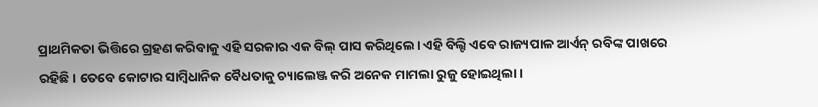ପ୍ରାଥମିକତା ଭିତ୍ତିରେ ଗ୍ରହଣ କରିବାକୁ ଏହି ସରକାର ଏକ ବିଲ୍ ପାସ କରିଥିଲେ। ଏହି ବିଲ୍ଟି ଏବେ ରାଜ୍ୟପାଳ ଆର୍ଏନ୍ ରବିଙ୍କ ପାଖରେ ରହିଛି। ତେବେ କୋଟାର ସାମ୍ବିଧାନିକ ବୈଧତାକୁ ଚ୍ୟାଲେଞ୍ଜ କରି ଅନେକ ମାମଲା ରୁଜୁ ହୋଇଥିଲା।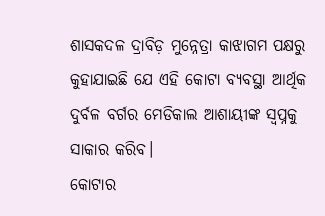ଶାସକଦଳ ଦ୍ରାବିଡ଼ ମୁନ୍ନେତ୍ରା କାଝାଗମ ପକ୍ଷରୁ କୁହାଯାଇଛି ଯେ ଏହି କୋଟା ବ୍ୟବସ୍ଥା ଆର୍ଥିକ ଦୁର୍ବଳ ବର୍ଗର ମେଡିକାଲ ଆଶାୟୀଙ୍କ ସ୍ବପ୍ନକୁ ସାକାର କରିବ।
କୋଟାର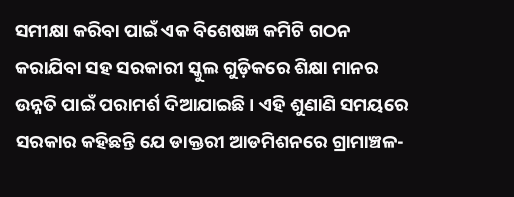ସମୀକ୍ଷା କରିବା ପାଇଁ ଏକ ବିଶେଷଜ୍ଞ କମିଟି ଗଠନ କରାଯିବା ସହ ସରକାରୀ ସ୍କୁଲ ଗୁଡ଼ିକରେ ଶିକ୍ଷା ମାନର ଉନ୍ନତି ପାଇଁ ପରାମର୍ଶ ଦିଆଯାଇଛି । ଏହି ଶୁଣାଣି ସମୟରେ ସରକାର କହିଛନ୍ତି ଯେ ଡାକ୍ତରୀ ଆଡମିଶନରେ ଗ୍ରାମାଞ୍ଚଳ-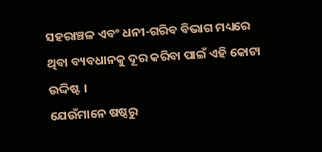ସହରାଞ୍ଚଳ ଏବଂ ଧନୀ-ଗରିବ ବିଭାଗ ମଧ୍ୟରେ ଥିବା ବ୍ୟବଧାନକୁ ଦୂର କରିବା ପାଇଁ ଏହି କୋଟା ଉଦ୍ଦିଷ୍ଟ ।
ଯେଉଁମାନେ ଷଷ୍ଠରୁ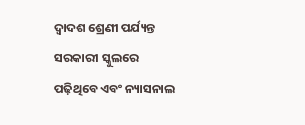ଦ୍ବାଦଶ ଶ୍ରେଣୀ ପର୍ଯ୍ୟନ୍ତ ସରକାରୀ ସ୍କୁଲରେ ପଢ଼ିଥିବେ ଏବଂ ନ୍ୟାସନାଲ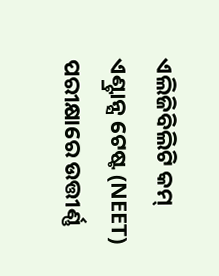ଏଲିଜିବିଲିଟି କମ୍ ଏଣ୍ଟ୍ରାନ୍ସ ଟେଷ୍ଟ (NEET) ପରୀକ୍ଷାରେ ଉତ୍ତୀର୍ଣ୍ଣ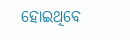ହୋଇଥିବେ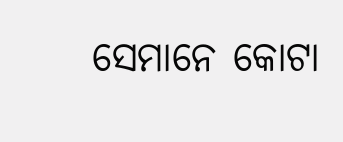ସେମାନେ କୋଟା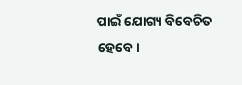ପାଇଁ ଯୋଗ୍ୟ ବିବେଚିତ ହେବେ।